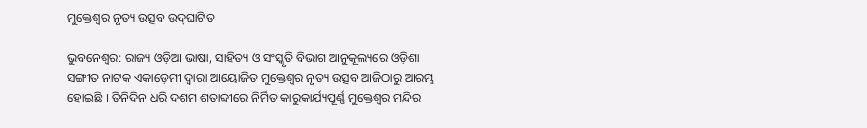ମୁକ୍ତେଶ୍ୱର ନୃତ୍ୟ ଉତ୍ସବ ଉଦ୍‌ଘାଟିତ

ଭୁବନେଶ୍ୱର: ରାଜ୍ୟ ଓଡ଼ିଆ ଭାଷା, ସାହିତ୍ୟ ଓ ସଂସ୍କୃତି ବିଭାଗ ଆନୁକୂଲ୍ୟରେ ଓଡ଼ିଶା ସଙ୍ଗୀତ ନାଟକ ଏକାଡ଼େମୀ ଦ୍ୱାରା ଆୟୋଜିତ ମୁକ୍ତେଶ୍ୱର ନୃତ୍ୟ ଉତ୍ସବ ଆଜିଠାରୁ ଆରମ୍ଭ ହୋଇଛି । ତିନିଦିନ ଧରି ଦଶମ ଶତାବ୍ଦୀରେ ନିର୍ମିତ କାରୁକାର୍ଯ୍ୟପୂର୍ଣ୍ଣ ମୁକ୍ତେଶ୍ୱର ମନ୍ଦିର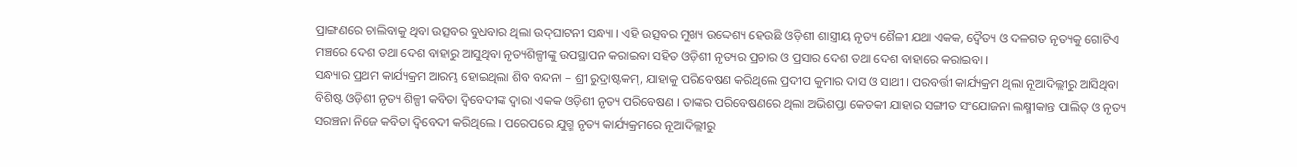ପ୍ରାଙ୍ଗଣରେ ଚାଲିବାକୁ ଥିବା ଉତ୍ସବର ବୁଧବାର ଥିଲା ଉଦ୍‌ଘାଟନୀ ସନ୍ଧ୍ୟା । ଏହି ଉତ୍ସବର ମୁଖ୍ୟ ଉଦ୍ଦେଶ୍ୟ ହେଉଛି ଓଡ଼ିଶୀ ଶାସ୍ତ୍ରୀୟ ନୃତ୍ୟ ଶୈଳୀ ଯଥା ଏକକ, ଦ୍ୱୈତ୍ୟ ଓ ଦଳଗତ ନୃତ୍ୟକୁ ଗୋଟିଏ ମଞ୍ଚରେ ଦେଶ ତଥା ଦେଶ ବାହାରୁ ଆସୁଥିବା ନୃତ୍ୟଶିଳ୍ପୀଙ୍କୁ ଉପସ୍ଥାପନ କରାଇବା ସହିତ ଓଡ଼ିଶୀ ନୃତ୍ୟର ପ୍ରଚାର ଓ ପ୍ରସାର ଦେଶ ତଥା ଦେଶ ବାହାରେ କରାଇବା ।
ସନ୍ଧ୍ୟାର ପ୍ରଥମ କାର୍ଯ୍ୟକ୍ରମ ଆରମ୍ଭ ହୋଇଥିଲା ଶିବ ବନ୍ଦନା – ଶ୍ରୀ ରୁଦ୍ରାଷ୍ଟକମ୍‌, ଯାହାକୁ ପରିବେଷଣ କରିଥିଲେ ପ୍ରଦୀପ କୁମାର ଦାସ ଓ ସାଥୀ । ପରବର୍ତ୍ତୀ କାର୍ଯ୍ୟକ୍ରମ ଥିଲା ନୂଆଦିଲ୍ଲୀରୁ ଆସିଥିବା ବିଶିଷ୍ଟ ଓଡ଼ିଶୀ ନୃତ୍ୟ ଶିଳ୍ପୀ କବିତା ଦ୍ୱିବେଦୀଙ୍କ ଦ୍ୱାରା ଏକକ ଓଡ଼ିଶୀ ନୃତ୍ୟ ପରିବେଷଣ । ତାଙ୍କର ପରିବେଷଣରେ ଥିଲା ଅଭିଶପ୍ତା କେତକୀ ଯାହାର ସଙ୍ଗୀତ ସଂଯୋଜନା ଲକ୍ଷ୍ମୀକାନ୍ତ ପାଲିତ୍ ଓ ନୃତ୍ୟ ସରଞ୍ଚନା ନିଜେ କବିତା ଦ୍ୱିବେଦୀ କରିଥିଲେ । ପରେପରେ ଯୁଗ୍ମ ନୃତ୍ୟ କାର୍ଯ୍ୟକ୍ରମରେ ନୂଆଦିଲ୍ଲୀରୁ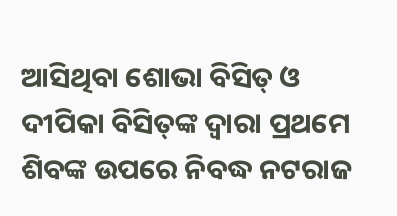ଆସିଥିବା ଶୋଭା ବିସିତ୍ ଓ ଦୀପିକା ବିସିତ୍‌ଙ୍କ ଦ୍ୱାରା ପ୍ରଥମେ ଶିବଙ୍କ ଉପରେ ନିବଦ୍ଧ ନଟରାଜ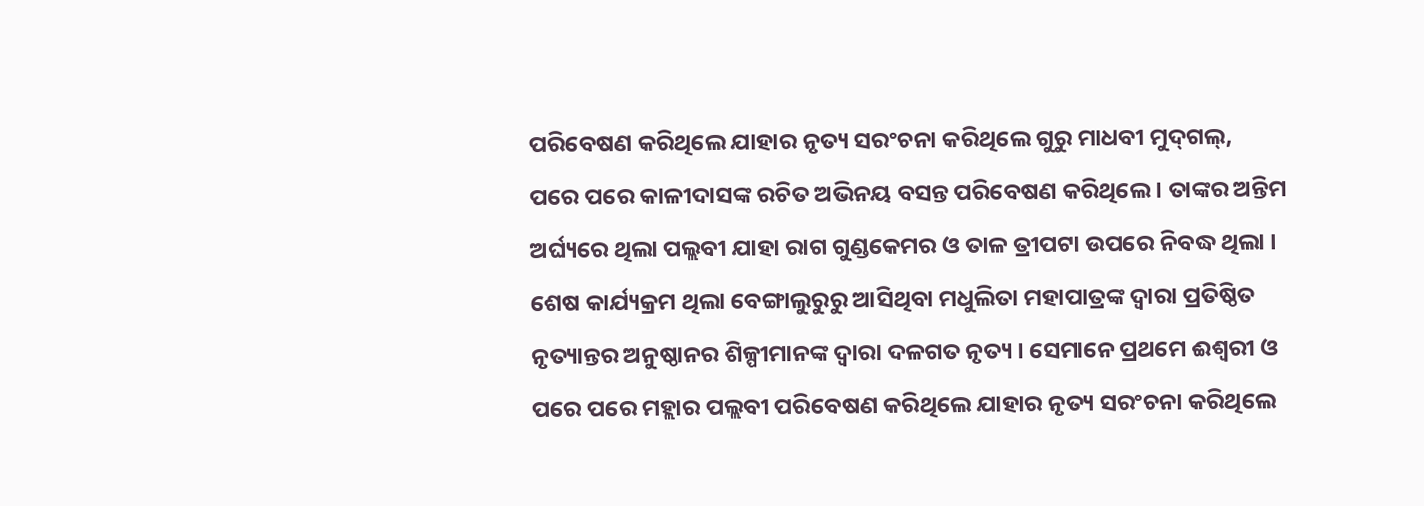ପରିବେଷଣ କରିଥିଲେ ଯାହାର ନୃତ୍ୟ ସରଂଚନା କରିଥିଲେ ଗୁରୁ ମାଧବୀ ମୁଦ୍‌ଗଲ୍‌, ପରେ ପରେ କାଳୀଦାସଙ୍କ ରଚିତ ଅଭିନୟ ବସନ୍ତ ପରିବେଷଣ କରିଥିଲେ । ତାଙ୍କର ଅନ୍ତିମ ଅର୍ଘ୍ୟରେ ଥିଲା ପଲ୍ଲବୀ ଯାହା ରାଗ ଗୁଣ୍ଡକେମର ଓ ତାଳ ତ୍ରୀପଟା ଉପରେ ନିବଦ୍ଧ ଥିଲା । ଶେଷ କାର୍ଯ୍ୟକ୍ରମ ଥିଲା ବେଙ୍ଗାଲୁରୁରୁ ଆସିଥିବା ମଧୁଲିତା ମହାପାତ୍ରଙ୍କ ଦ୍ୱାରା ପ୍ରତିଷ୍ଠିତ ନୃତ୍ୟାନ୍ତର ଅନୁଷ୍ଠାନର ଶିଳ୍ପୀମାନଙ୍କ ଦ୍ୱାରା ଦଳଗତ ନୃତ୍ୟ । ସେମାନେ ପ୍ରଥମେ ଈଶ୍ୱରୀ ଓ ପରେ ପରେ ମହ୍ଲାର ପଲ୍ଲବୀ ପରିବେଷଣ କରିଥିଲେ ଯାହାର ନୃତ୍ୟ ସରଂଚନା କରିଥିଲେ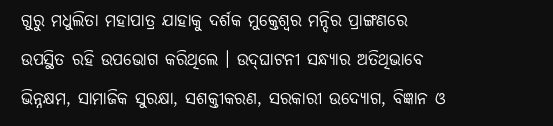ଗୁରୁ ମଧୁଲିତା ମହାପାତ୍ର ଯାହାକୁ ଦର୍ଶକ ମୁକ୍ତେଶ୍ୱର ମନ୍ଦିର ପ୍ରାଙ୍ଗଣରେ ଉପସ୍ଥିତ ରହି ଉପଭୋଗ କରିଥିଲେ । ଉଦ୍‌ଘାଟନୀ ସନ୍ଧ୍ୟାର ଅତିଥିଭାବେ ଭିନ୍ନକ୍ଷମ, ସାମାଜିକ ସୁରକ୍ଷା, ସଶକ୍ତୀକରଣ, ସରକାରୀ ଉଦ୍ୟୋଗ, ବିଜ୍ଞାନ ଓ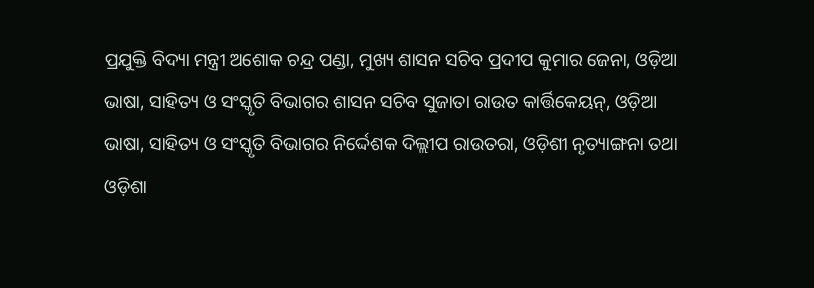ପ୍ରଯୁକ୍ତି ବିଦ୍ୟା ମନ୍ତ୍ରୀ ଅଶୋକ ଚନ୍ଦ୍ର ପଣ୍ଡା, ମୁଖ୍ୟ ଶାସନ ସଚିବ ପ୍ରଦୀପ କୁମାର ଜେନା, ଓଡ଼ିଆ ଭାଷା, ସାହିତ୍ୟ ଓ ସଂସ୍କୃତି ବିଭାଗର ଶାସନ ସଚିବ ସୁଜାତା ରାଉତ କାର୍ତ୍ତିକେୟନ୍‌, ଓଡ଼ିଆ ଭାଷା, ସାହିତ୍ୟ ଓ ସଂସ୍କୃତି ବିଭାଗର ନିର୍ଦ୍ଦେଶକ ଦିଲ୍ଲୀପ ରାଉତରା, ଓଡ଼ିଶୀ ନୃତ୍ୟାଙ୍ଗନା ତଥା ଓଡ଼ିଶା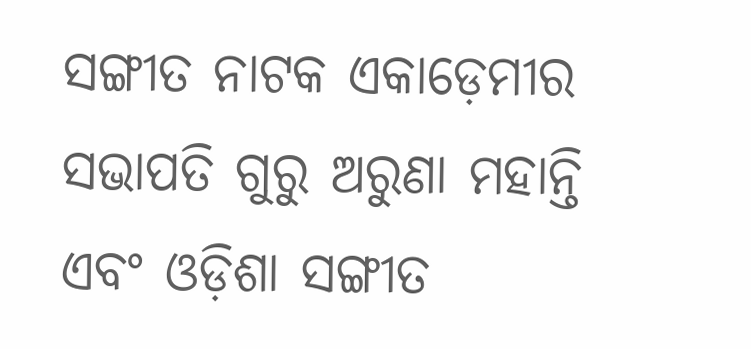ସଙ୍ଗୀତ ନାଟକ ଏକାଡ଼େମୀର ସଭାପତି ଗୁରୁ ଅରୁଣା ମହାନ୍ତି ଏବଂ ଓଡ଼ିଶା ସଙ୍ଗୀତ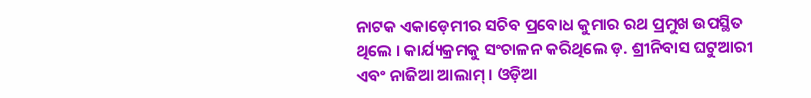ନାଟକ ଏକାଡ଼େମୀର ସଚିବ ପ୍ରବୋଧ କୁମାର ରଥ ପ୍ରମୁଖ ଉପସ୍ଥିତ ଥିଲେ । କାର୍ଯ୍ୟକ୍ରମକୁ ସଂଚାଳନ କରିଥିଲେ ଡ଼. ଶ୍ରୀନିବାସ ଘଟୁଆରୀ ଏବଂ ନାଜିଆ ଆଲାମ୍ । ଓଡ଼ିଆ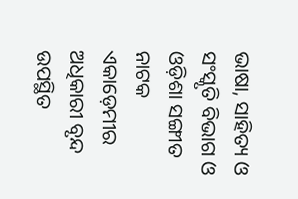ଭାଷା, ସାହିତ୍ୟ ଓ ସଂସ୍କୃତି ବିଭାଗ ଓ ଓଡ଼ିଶା ସଙ୍ଗୀତ ନାଟକ ଏକାଡ଼େମୀର ଅଧିକାରୀ ବୃନ୍ଦ ଉପସ୍ଥିତ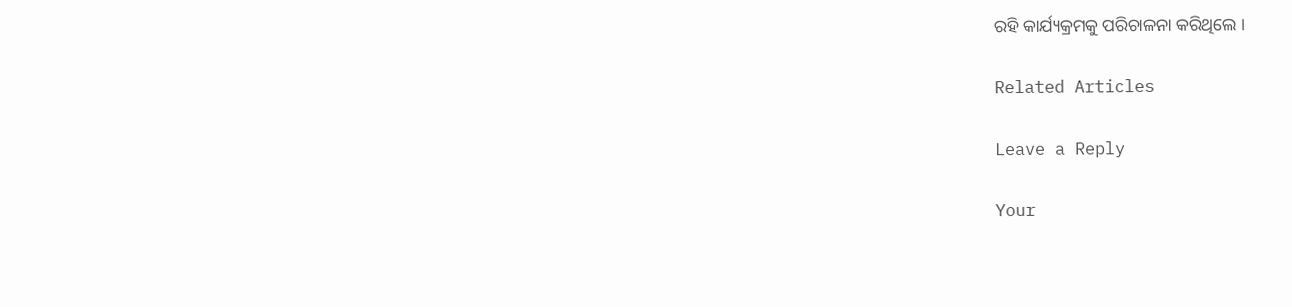ରହି କାର୍ଯ୍ୟକ୍ରମକୁ ପରିଚାଳନା କରିଥିଲେ ।

Related Articles

Leave a Reply

Your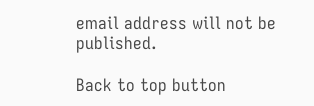email address will not be published.

Back to top button